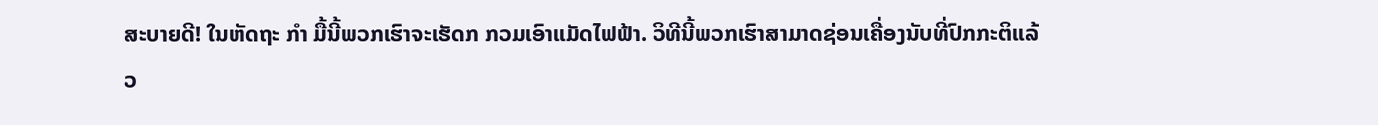ສະບາຍດີ! ໃນຫັດຖະ ກຳ ມື້ນີ້ພວກເຮົາຈະເຮັດກ ກວມເອົາແມັດໄຟຟ້າ. ວິທີນີ້ພວກເຮົາສາມາດຊ່ອນເຄື່ອງນັບທີ່ປົກກະຕິແລ້ວ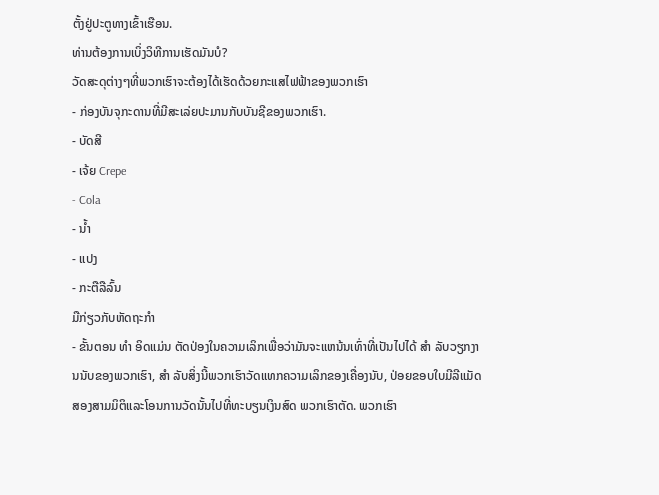ຕັ້ງຢູ່ປະຕູທາງເຂົ້າເຮືອນ.
ທ່ານຕ້ອງການເບິ່ງວິທີການເຮັດມັນບໍ?
ວັດສະດຸຕ່າງໆທີ່ພວກເຮົາຈະຕ້ອງໄດ້ເຮັດດ້ວຍກະແສໄຟຟ້າຂອງພວກເຮົາ
- ກ່ອງບັນຈຸກະດານທີ່ມີສະເລ່ຍປະມານກັບບັນຊີຂອງພວກເຮົາ.
- ບັດສີ
- ເຈ້ຍ Crepe
- Cola
- ນ້ຳ
- ແປງ
- ກະຕືລືລົ້ນ
ມືກ່ຽວກັບຫັດຖະກໍາ
- ຂັ້ນຕອນ ທຳ ອິດແມ່ນ ຕັດປ່ອງໃນຄວາມເລິກເພື່ອວ່າມັນຈະແຫນ້ນເທົ່າທີ່ເປັນໄປໄດ້ ສຳ ລັບວຽກງານນັບຂອງພວກເຮົາ, ສຳ ລັບສິ່ງນີ້ພວກເຮົາວັດແທກຄວາມເລິກຂອງເຄື່ອງນັບ, ປ່ອຍຂອບໃບມີລີແມັດສອງສາມມິຕິແລະໂອນການວັດນັ້ນໄປທີ່ທະບຽນເງິນສົດ ພວກເຮົາຕັດ. ພວກເຮົາ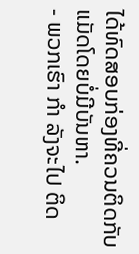ໄດ້ທົດສອບກ່ອງທີ່ຄວນຕິດກັບແມັດໂດຍບໍ່ມີບັນຫາ.
- ພວກເຮົາ ກຳ ລັງຈະໄປ ຕິດ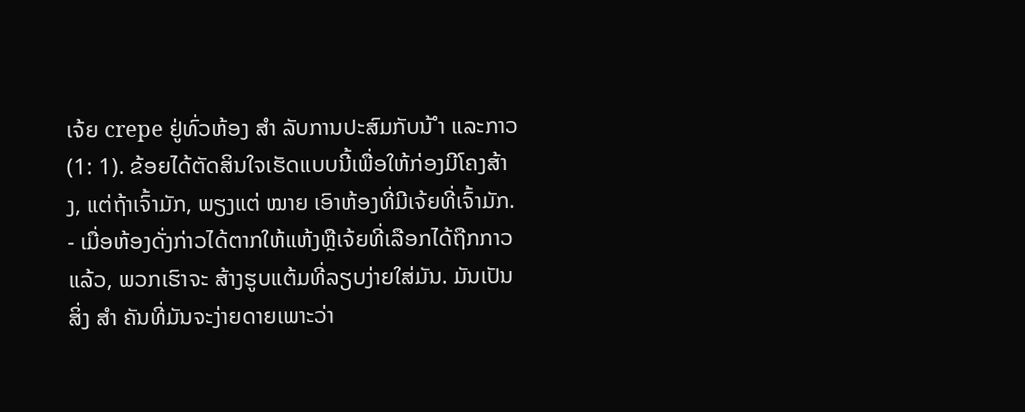ເຈ້ຍ crepe ຢູ່ທົ່ວຫ້ອງ ສຳ ລັບການປະສົມກັບນ້ ຳ ແລະກາວ (1: 1). ຂ້ອຍໄດ້ຕັດສິນໃຈເຮັດແບບນີ້ເພື່ອໃຫ້ກ່ອງມີໂຄງສ້າງ, ແຕ່ຖ້າເຈົ້າມັກ, ພຽງແຕ່ ໝາຍ ເອົາຫ້ອງທີ່ມີເຈ້ຍທີ່ເຈົ້າມັກ.
- ເມື່ອຫ້ອງດັ່ງກ່າວໄດ້ຕາກໃຫ້ແຫ້ງຫຼືເຈ້ຍທີ່ເລືອກໄດ້ຖືກກາວແລ້ວ, ພວກເຮົາຈະ ສ້າງຮູບແຕ້ມທີ່ລຽບງ່າຍໃສ່ມັນ. ມັນເປັນສິ່ງ ສຳ ຄັນທີ່ມັນຈະງ່າຍດາຍເພາະວ່າ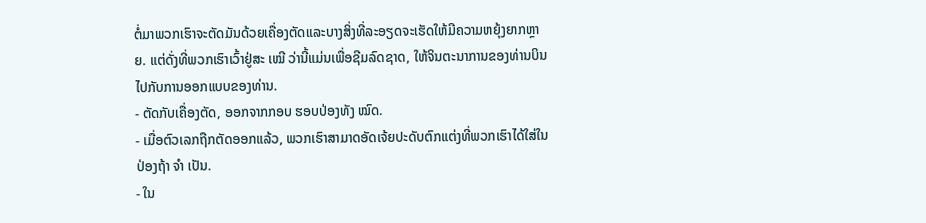ຕໍ່ມາພວກເຮົາຈະຕັດມັນດ້ວຍເຄື່ອງຕັດແລະບາງສິ່ງທີ່ລະອຽດຈະເຮັດໃຫ້ມີຄວາມຫຍຸ້ງຍາກຫຼາຍ. ແຕ່ດັ່ງທີ່ພວກເຮົາເວົ້າຢູ່ສະ ເໝີ ວ່ານີ້ແມ່ນເພື່ອຊີມລົດຊາດ, ໃຫ້ຈິນຕະນາການຂອງທ່ານບິນໄປກັບການອອກແບບຂອງທ່ານ.
- ຕັດກັບເຄື່ອງຕັດ, ອອກຈາກກອບ ຮອບປ່ອງທັງ ໝົດ.
- ເມື່ອຕົວເລກຖືກຕັດອອກແລ້ວ, ພວກເຮົາສາມາດອັດເຈ້ຍປະດັບຕົກແຕ່ງທີ່ພວກເຮົາໄດ້ໃສ່ໃນປ່ອງຖ້າ ຈຳ ເປັນ.
- ໃນ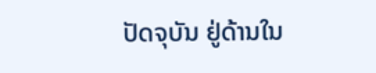ປັດຈຸບັນ ຢູ່ດ້ານໃນ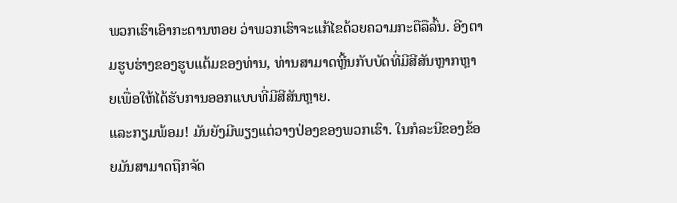ພວກເຮົາເອົາກະດານຫອຍ ວ່າພວກເຮົາຈະແກ້ໄຂດ້ວຍຄວາມກະຕືລືລົ້ນ. ອີງຕາມຮູບຮ່າງຂອງຮູບແຕ້ມຂອງທ່ານ, ທ່ານສາມາດຫຼີ້ນກັບບັດທີ່ມີສີສັນຫຼາກຫຼາຍເພື່ອໃຫ້ໄດ້ຮັບການອອກແບບທີ່ມີສີສັນຫຼາຍ.
ແລະກຽມພ້ອມ! ມັນຍັງມີພຽງແຕ່ວາງປ່ອງຂອງພວກເຮົາ. ໃນກໍລະນີຂອງຂ້ອຍມັນສາມາດຖືກຈັດ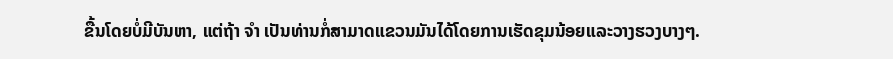ຂື້ນໂດຍບໍ່ມີບັນຫາ, ແຕ່ຖ້າ ຈຳ ເປັນທ່ານກໍ່ສາມາດແຂວນມັນໄດ້ໂດຍການເຮັດຂຸມນ້ອຍແລະວາງຮວງບາງໆ.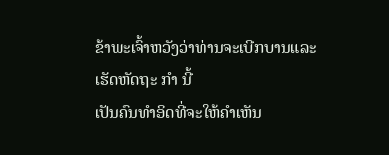ຂ້າພະເຈົ້າຫວັງວ່າທ່ານຈະເບີກບານແລະເຮັດຫັດຖະ ກຳ ນີ້
ເປັນຄົນທໍາອິດທີ່ຈະໃຫ້ຄໍາເຫັນ